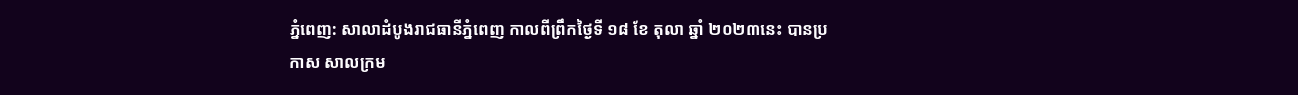ភ្នំពេញ: សាលាដំបូងរាជធានីភ្នំពេញ កាលពីព្រឹកថ្ងៃទី ១៨ ខែ តុលា ឆ្នាំ ២០២៣នេះ បានប្រកាស សាលក្រម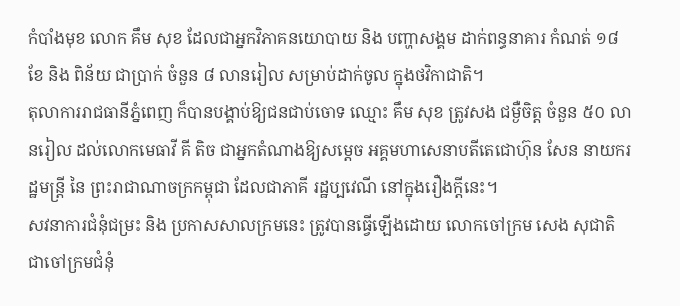កំបាំងមុខ លោក គឹម សុខ ដែលជាអ្នកវិភាគនយោបាយ និង បញ្ហាសង្គម ដាក់ពន្ធនាគារ កំណត់ ១៨ ខែ និង ពិន័យ ជាប្រាក់ ចំនួន ៨ លានរៀល សម្រាប់ដាក់ចូល ក្នុងថវិកាជាតិ។
តុលាការរាជធានីភ្នំពេញ ក៏បានបង្គាប់ឱ្យជនជាប់ចោទ ឈ្មោះ គឹម សុខ ត្រូវសង ជម្ងឺចិត្ត ចំនួន ៥០ លានរៀល ដល់លោកមេធាវី គី តិច ជាអ្នកតំណាងឱ្យសម្តេច អគ្គមហាសេនាបតីតេជោហ៊ុន សែន នាយករដ្ឋមន្ត្រី នៃ ព្រះរាជាណាចក្រកម្ពុជា ដែលជាភាគី រដ្ឋប្បវេណី នៅក្នុងរឿងក្តីនេះ។
សវនាការជំនុំជម្រះ និង ប្រកាសសាលក្រមនេះ ត្រូវបានធ្វើឡើងដោយ លោកចៅក្រម សេង សុជាតិ ជាចៅក្រមជំនុំ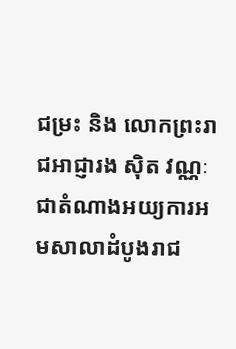ជម្រះ និង លោកព្រះរាជអាជ្ញារង ស៊ិត វណ្ណៈ ជាតំណាងអយ្យការអមសាលាដំបូងរាជ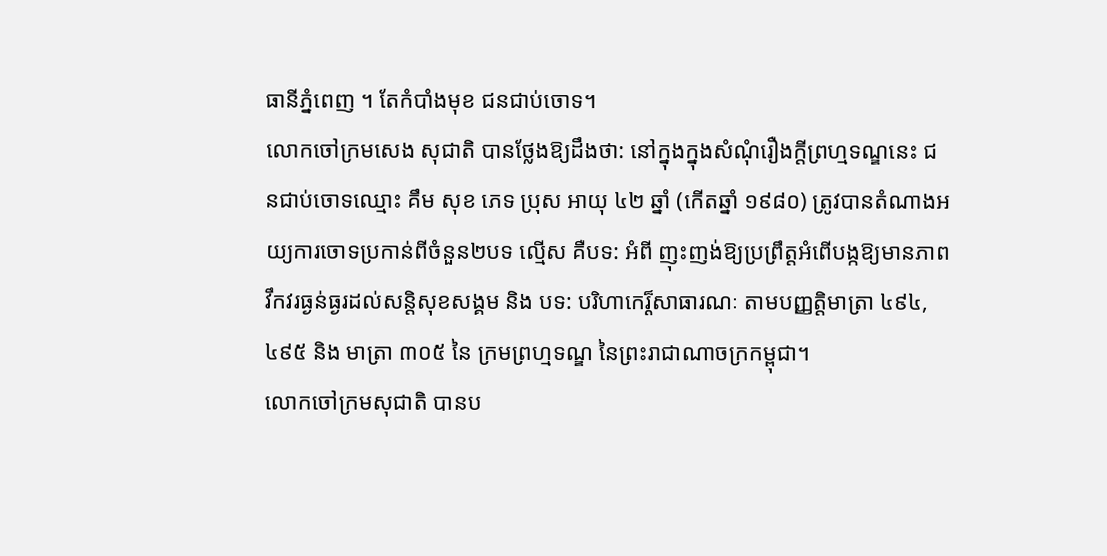ធានីភ្នំពេញ ។ តែកំបាំងមុខ ជនជាប់ចោទ។
លោកចៅក្រមសេង សុជាតិ បានថ្លែងឱ្យដឹងថា: នៅក្នុងក្នុងសំណុំរឿងក្តីព្រហ្មទណ្ឌនេះ ជនជាប់ចោទឈ្មោះ គឹម សុខ ភេទ ប្រុស អាយុ ៤២ ឆ្នាំ (កើតឆ្នាំ ១៩៨០) ត្រូវបានតំណាងអយ្យការចោទប្រកាន់ពីចំនួន២បទ ល្មើស គឺបទ: អំពី ញុះញង់ឱ្យប្រព្រឹត្តអំពើបង្កឱ្យមានភាពវឹកវរធ្ងន់ធ្ងរដល់សន្តិសុខសង្គម និង បទ: បរិហាកេរ្ត៏សាធារណៈ តាមបញ្ញត្តិមាត្រា ៤៩៤, ៤៩៥ និង មាត្រា ៣០៥ នៃ ក្រមព្រហ្មទណ្ឌ នៃព្រះរាជាណាចក្រកម្ពុជា។
លោកចៅក្រមសុជាតិ បានប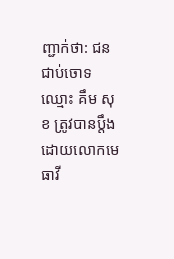ញ្ជាក់ថា: ជនជាប់ចោទ ឈ្មោះ គឹម សុខ ត្រូវបានប្តឹងដោយលោកមេធាវី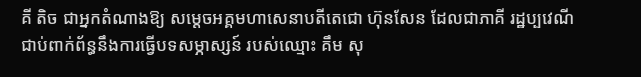គី តិច ជាអ្នកតំណាងឱ្យ សម្តេចអគ្គមហាសេនាបតីតេជោ ហ៊ុនសែន ដែលជាភាគី រដ្ឋប្បវេណី ជាប់ពាក់ព័ន្ធនឹងការធ្វើបទសម្ភាស្សន៍ របស់ឈ្មោះ គឹម សុ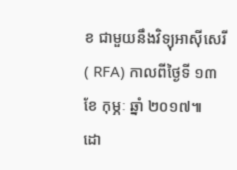ខ ជាមួយនឹងវិទ្យុអាស៊ីសេរី ( RFA) កាលពីថ្ងៃទី ១៣ ខែ កុម្ភៈ ឆ្នាំ ២០១៧៕
ដោ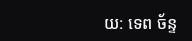យ: ទេព ច័ន្ទ